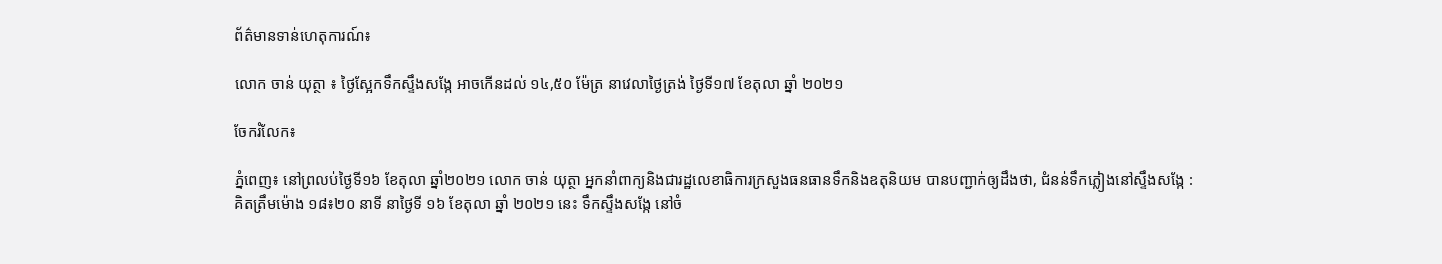ព័ត៌មានទាន់ហេតុការណ៍៖

លោក ចាន់ យុត្ថា ៖ ថ្ងៃស្អែកទឹកស្ទឹងសង្កែ អាចកើនដល់ ១៤,៥០ ម៉ែត្រ នាវេលាថ្ងៃត្រង់ ថ្ងៃទី១៧ ខែតុលា ឆ្នាំ ២០២១

ចែករំលែក៖

ភ្នំពេញ៖ នៅព្រលប់ថ្ងៃទី១៦ ខែតុលា ឆ្នាំ២០២១ លោក ចាន់ យុត្ថា អ្នកនាំពាក្យនិងជារដ្ឋលេខាធិការក្រសួងធនធានទឹកនិងឧតុនិយម បានបញ្ជាក់ឲ្យដឹងថា, ជំនន់ទឹកភ្លៀងនៅស្ទឹងសង្កែ :  គិតត្រឹមម៉ោង ១៨៖២០ នាទី នាថ្ងៃទី ១៦ ខែតុលា ឆ្នាំ ២០២១ នេះ ទឹកស្ទឹងសង្កែ នៅចំ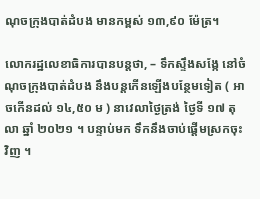ណុចក្រុងបាត់ដំបង មានកម្ពស់ ១៣,៩០ ម៉ែត្រ។

លោករដ្ឋលេខាធិការបានបន្តថា, – ទឹកស្ទឹងសង្កែ នៅចំណុចក្រុងបាត់ដំបង នឹងបន្តកើនឡើងបន្ថែមទៀត ( អាចកើនដល់ ១៤,៥០ ម ) នាវេលាថ្ងៃត្រង់ ថ្ងៃទី ១៧ តុលា ឆ្នាំ ២០២១ ។ បន្ទាប់មក ទឹកនឹងចាប់ផ្ដើមស្រកចុះវិញ ។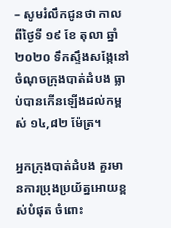– សូមរំលឹកជូនថា កាលពីថ្ងៃទី ១៩ ខែ តុលា ឆ្នាំ ២០២០ ទឹកស្ទឹងសង្កែនៅចំណុចក្រុងបាត់ដំបង ធ្លាប់បានកើនឡើងដល់កម្ពស់ ១៤,៨២ ម៉ែត្រ។

អ្នកក្រុងបាត់ដំបង គួរមានការប្រុងប្រយ័ត្នអោយខ្ពស់បំផុត ចំពោះ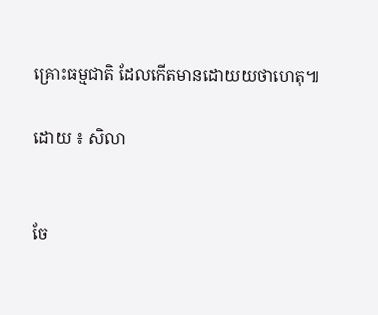គ្រោះធម្មជាតិ ដែលកើតមានដោយយថាហេតុ៕

ដោយ ៖ សិលា


ចែ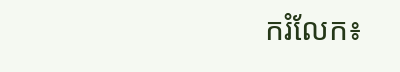ករំលែក៖